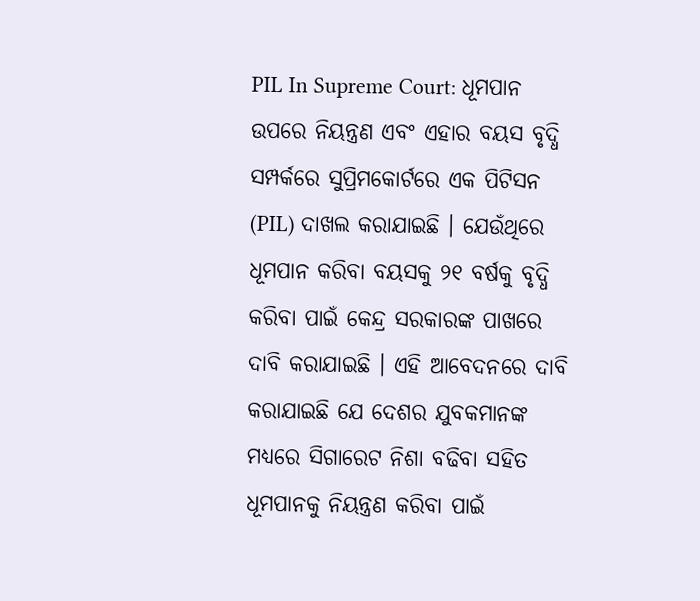PIL In Supreme Court: ଧୂମପାନ ଉପରେ ନିୟନ୍ତ୍ରଣ ଏବଂ ଏହାର ବୟସ ବୃଦ୍ଧି ସମ୍ପର୍କରେ ସୁପ୍ରିମକୋର୍ଟରେ ଏକ ପିଟିସନ (PIL) ଦାଖଲ କରାଯାଇଛି । ଯେଉଁଥିରେ ଧୂମପାନ କରିବା ବୟସକୁ ୨୧ ବର୍ଷକୁ ବୃଦ୍ଧି କରିବା ପାଇଁ କେନ୍ଦ୍ର ସରକାରଙ୍କ ପାଖରେ ଦାବି କରାଯାଇଛି । ଏହି ଆବେଦନରେ ଦାବି କରାଯାଇଛି ଯେ ଦେଶର ଯୁବକମାନଙ୍କ ମଧ୍ୟରେ ସିଗାରେଟ ନିଶା ବଢିବା ସହିତ ଧୂମପାନକୁ ନିୟନ୍ତ୍ରଣ କରିବା ପାଇଁ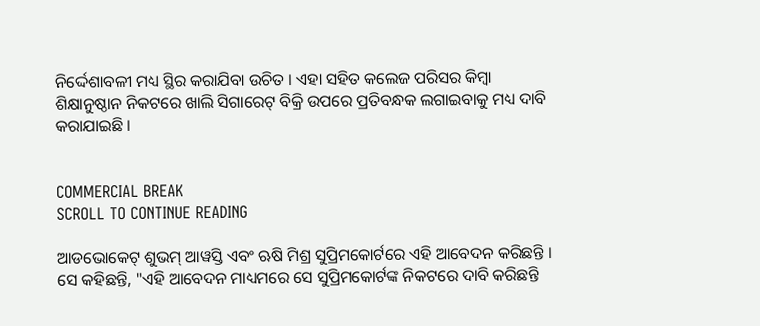ନିର୍ଦ୍ଦେଶାବଳୀ ମଧ୍ୟ ସ୍ଥିର କରାଯିବା ଉଚିତ । ଏହା ସହିତ କଲେଜ ପରିସର କିମ୍ବା ଶିକ୍ଷାନୁଷ୍ଠାନ ନିକଟରେ ଖାଲି ସିଗାରେଟ୍ ବିକ୍ରି ଉପରେ ପ୍ରତିବନ୍ଧକ ଲଗାଇବାକୁ ମଧ୍ୟ ଦାବି କରାଯାଇଛି ।


COMMERCIAL BREAK
SCROLL TO CONTINUE READING

ଆଡଭୋକେଟ୍ ଶୁଭମ୍ ଆୱସ୍ତି ଏବଂ ଋଷି ମିଶ୍ର ସୁପ୍ରିମକୋର୍ଟରେ ଏହି ଆବେଦନ କରିଛନ୍ତି । ସେ କହିଛନ୍ତି, "ଏହି ଆବେଦନ ମାଧ୍ୟମରେ ସେ ସୁପ୍ରିମକୋର୍ଟଙ୍କ ନିକଟରେ ଦାବି କରିଛନ୍ତି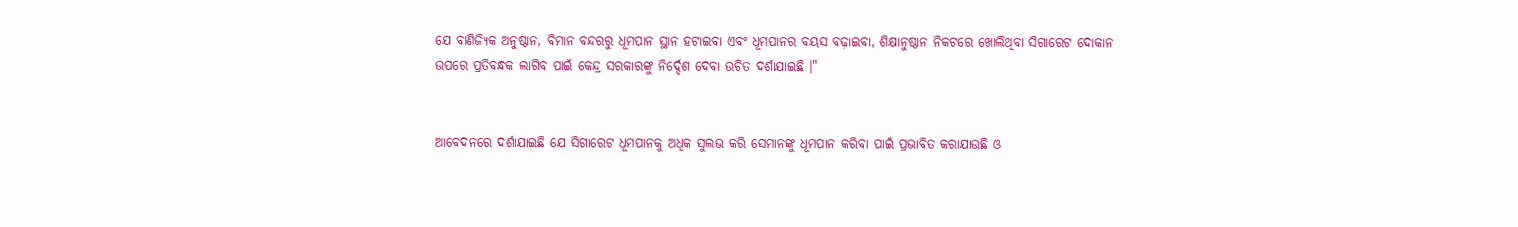ଯେ ବାଣିଜ୍ୟିକ ଅନୁଷ୍ଠାନ, ବିମାନ ବନ୍ଦରରୁ ଧୂମପାନ ସ୍ଥାନ ହଟାଇବା ଏବଂ ଧୂମପାନର ବୟସ ବଢ଼ାଇବା, ଶିକ୍ଷାନୁଷ୍ଠାନ ନିକଟରେ ଖୋଲିଥିବା ସିଗାରେଟ ଦୋକାନ ଉପରେ ପ୍ରତିବନ୍ଧକ ଲାଗିବ ପାଇଁ କେନ୍ଦ୍ର ସରକାରଙ୍କୁ ନିର୍ଦ୍ଦେଶ ଦେବା ଉଚିତ ଦର୍ଶାଯାଇଛି ।"


ଆବେଦନରେ ଦର୍ଶାଯାଇଛି ଯେ ସିଗାରେଟ ଧୂମପାନକୁ ଅଧିକ ସୁଲଭ କରି ସେମାନଙ୍କୁ ଧୂମପାନ କରିବା ପାଇଁ ପ୍ରଭାବିତ କରାଯାଉଛି ଓ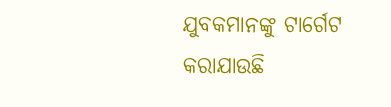ଯୁବକମାନଙ୍କୁ ଟାର୍ଗେଟ କରାଯାଉଛି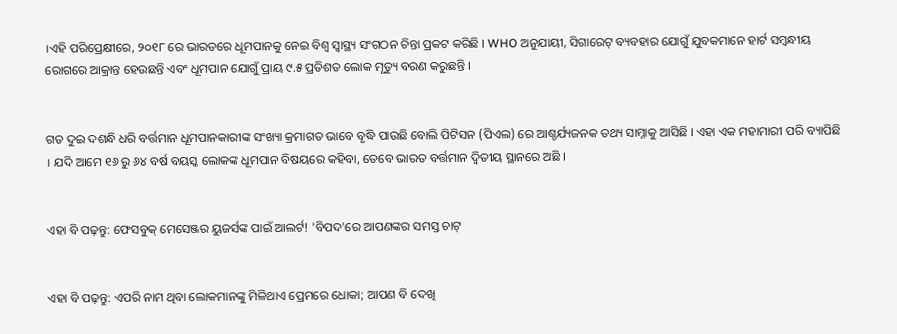।ଏହି ପରିପ୍ରେକ୍ଷୀରେ, ୨୦୧୮ ରେ ଭାରତରେ ଧୂମପାନକୁ ନେଇ ବିଶ୍ୱ ସ୍ୱାସ୍ଥ୍ୟ ସଂଗଠନ ଚିନ୍ତା ପ୍ରକଟ କରିଛି । WHO ଅନୁଯାୟୀ, ସିଗାରେଟ୍ ବ୍ୟବହାର ଯୋଗୁଁ ଯୁବକମାନେ ହାର୍ଟ ସମ୍ବନ୍ଧୀୟ ରୋଗରେ ଆକ୍ରାନ୍ତ ହେଉଛନ୍ତି ଏବଂ ଧୂମପାନ ଯୋଗୁଁ ପ୍ରାୟ ୯.୫ ପ୍ରତିଶତ ଲୋକ ମୃତ୍ୟୁ ବରଣ କରୁଛନ୍ତି ।


ଗତ ଦୁଇ ଦଶନ୍ଧି ଧରି ବର୍ତ୍ତମାନ ଧୂମପାନକାରୀଙ୍କ ସଂଖ୍ୟା କ୍ରମାଗତ ଭାବେ ବୃଦ୍ଧି ପାଉଛି ବୋଲି ପିଟିସନ (ପିଏଲ) ରେ ଆଶ୍ଚର୍ଯ୍ୟଜନକ ତଥ୍ୟ ସାମ୍ନାକୁ ଆସିଛି । ଏହା ଏକ ମହାମାରୀ ପରି ବ୍ୟାପିଛି । ଯଦି ଆମେ ୧୬ ରୁ ୬୪ ବର୍ଷ ବୟସ୍କ ଲୋକଙ୍କ ଧୂମପାନ ବିଷୟରେ କହିବା, ତେବେ ଭାରତ ବର୍ତ୍ତମାନ ଦ୍ୱିତୀୟ ସ୍ଥାନରେ ଅଛି ।


ଏହା ବି ପଢ଼ନ୍ତୁ: ଫେସବୁକ୍ ମେସେଞ୍ଜର ୟୁଜର୍ସଙ୍କ ପାଇଁ ଆଲର୍ଟ! 'ବିପଦ'ରେ ଆପଣଙ୍କର ସମସ୍ତ ଚାଟ୍


ଏହା ବି ପଢ଼ନ୍ତୁ: ଏପରି ନାମ ଥିବା ଲୋକମାନଙ୍କୁ ମିଳିଥାଏ ପ୍ରେମରେ ଧୋକା; ଆପଣ ବି ଦେଖି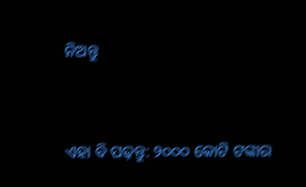ନିଅନ୍ତୁ


ଏହା ବି ପଢ଼ନ୍ତୁ: ୨୦୦୦ କୋଟି ଟଙ୍କାର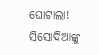ଘୋଟାଲା! ସିସୋଦିଆଙ୍କୁ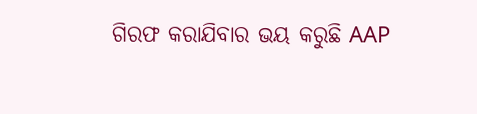ଗିରଫ କରାଯିବାର ଭୟ କରୁଛି AAP